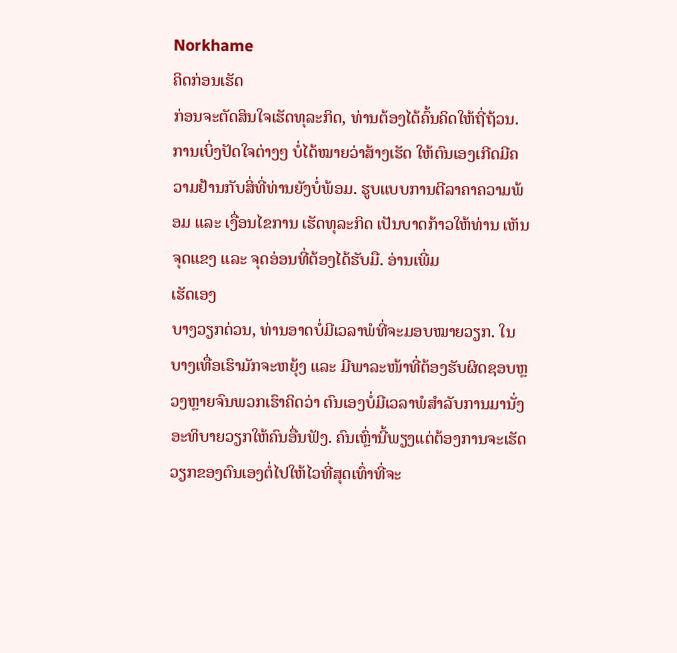Norkhame
ຄິດກ່ອນເຮັດ
ກ່ອນຈະຕັດສິນໃຈເຮັດທຸລະກິດ, ທ່ານຕ້ອງໄດ້ຄົ້ນຄິດໃຫ້ຖີ່ຖ້ວນ. ການເບິ່ງປັດໃຈຕ່າງໆ ບໍ່ໄດ້ໝາຍວ່າສ້າງເຮັດ ໃຫ້ຕົນເອງເກີດມີຄວາມຢ້ານກັບສິ່ທີ່ທ່ານຍັງບໍ່ພ້ອມ. ຮູບແບບການຕີລາຄາຄວາມພ້ອມ ແລະ ເງື່ອນໄຂການ ເຮັດທຸລະກິດ ເປັນບາດກ້າວໃຫ້ທ່ານ ເຫັນຈຸດແຂງ ແລະ ຈຸດອ່ອນທີ່ຕ້ອງໄດ້ຮັບມື. ອ່ານເພີ່ມ
ເຮັດເອງ
ບາງວຽກດ່ວນ, ທ່ານອາດບໍ່ມີເວລາພໍທີ່ຈະມອບໝາຍວຽກ. ໃນບາງເທື່ອເຮົາມັກຈະຫຍຸ້ງ ແລະ ມີພາລະໜ້າທີ່ຕ້ອງຮັບຜິດຊອບຫຼວງຫຼາຍຈົນພວກເຮົາຄິດວ່າ ຕົນເອງບໍ່ມີເວລາພໍສໍາລັບການມານັ່ງອະທິບາຍວຽກໃຫ້ຄົນອື່ນຟັງ. ຄົນເຫຼົ່ານີ້ພຽງແຕ່ຕ້ອງການຈະເຮັດວຽກຂອງຕົນເອງຕໍ່ໄປໃຫ້ໄວທີ່ສຸດເທົ່າທີ່ຈະ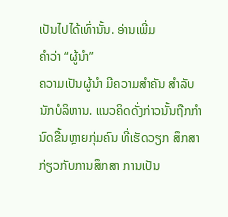ເປັນໄປໄດ້ເທົ່ານັ້ນ. ອ່ານເພີ່ມ
ຄຳວ່າ “ຜູ້ນຳ”
ຄວາມເປັນຜູ້ນໍາ ມີຄວາມສຳຄັນ ສໍາລັບນັກບໍລິຫານ. ແນວຄິດດັ່ງກ່າວນັ້ນຖືກກຳນົດຂື້ນຫຼາຍກຸ່ມຄົນ ທີ່ເຮັດວຽກ ສຶກສາກ່ຽວກັບການສຶກສາ ການເປັນ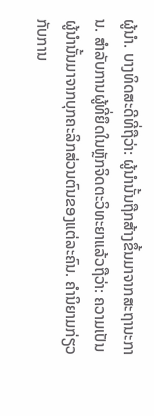ຜູ້ນຳ. ບາງທິດສະດີທີ່ຖືວ່າ: ຜູ້ນໍານັ້ນຖືກສ້າງຂຶ້ນມາຈາກສະຖານະການ. ສໍາລັບການຜູ້ທີ່ຍຶດໃນຫຼັກຈິດຕະວິທະຍາແລ້ວຖືວ່າ: ຄວາມເປັນຜູ້ນໍານັ້ນມາຈາກບຸກຄະລິກສ່ວນຕົນຂອງແຕ່ລະຄົນ. ຄຳນິຍາມກ່ຽວກັບການ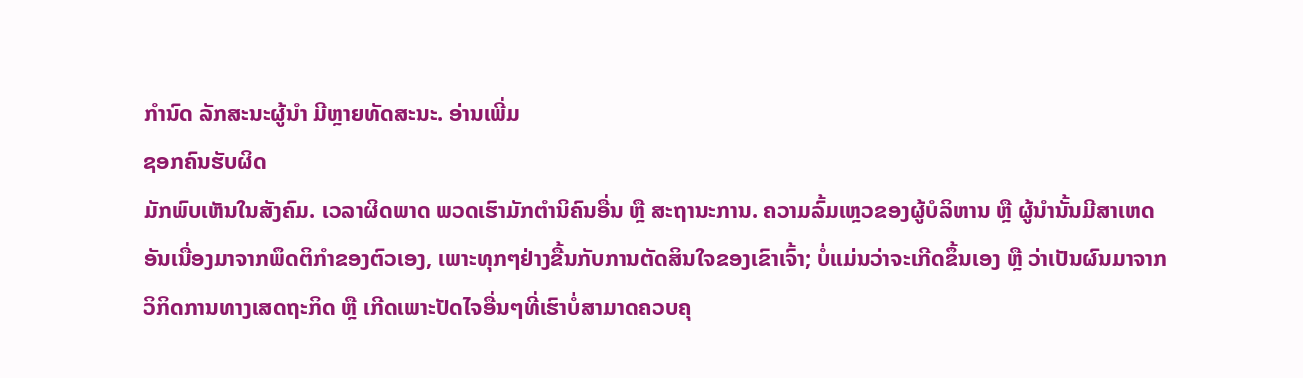ກຳນົດ ລັກສະນະຜູ້ນຳ ມີຫຼາຍທັດສະນະ. ອ່ານເພີ່ມ
ຊອກຄົນຮັບຜິດ
ມັກພົບເຫັນໃນສັງຄົມ. ເວລາຜິດພາດ ພວດເຮົາມັກຕຳນິຄົນອື່ນ ຫຼື ສະຖານະການ. ຄວາມລົ້ມເຫຼວຂອງຜູ້ບໍລິຫານ ຫຼື ຜູ້ນໍານັ້ນມີສາເຫດອັນເນື່ອງມາຈາກພຶດຕິກໍາຂອງຕົວເອງ, ເພາະທຸກໆຢ່າງຂື້ນກັບການຕັດສິນໃຈຂອງເຂົາເຈົ້າ; ບໍ່ແມ່ນວ່າຈະເກີດຂຶ້ນເອງ ຫຼື ວ່າເປັນຜົນມາຈາກວິກິດການທາງເສດຖະກິດ ຫຼື ເກີດເພາະປັດໄຈອື່ນໆທີ່ເຮົາບໍ່ສາມາດຄວບຄຸ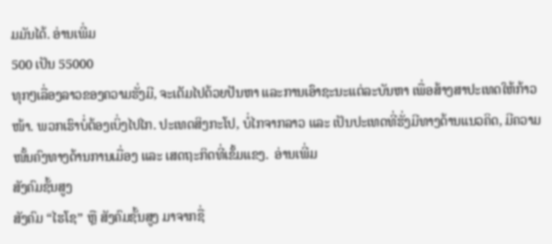ມມັນໄດ້. ອ່ານເພີ່ມ
500 ເປັນ 55000
ທຸກໆເລື່ອງລາວຂອງຄວາມຮັ່ງມີ, ຈະເຕັມໄປດ້ວຍປັນຫາ ແລະການເອົາຊະນະແຕ່ລະບັນຫາ ເພື່ອສ້າງສາປະເທດໃຫ້ກ້າວໜ້າ. ພວກເຮົາບໍ່ຕ້ອງເບິ່ງໄປໄກ. ປະເທດສິງກະໂປ, ບໍ່ໄກຈາກລາວ ແລະ ເປັນປະເທດທີ່ຮັ່ງມີທາງດ້ານແນວຄິດ, ມີຄວາມໜັ້ນຄົງທາງດ້ານການເມື່ອງ ແລະ ເສດຖະກິດທີ່ເຂັ້ມແຂງ.  ອ່ານເພີ່ມ
ສັງຄົມຊັ້ນສູງ
ສັງຄົມ “ໄຮໂຊ” ຫຼື ສັງຄົມຊັ້ນສູງ ມາຈາກຊື່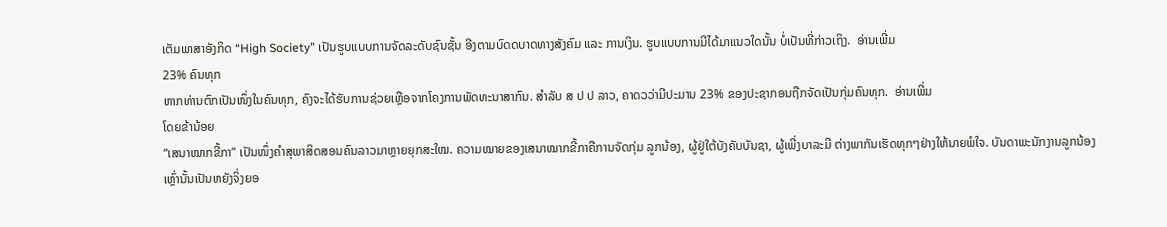ເຕັມພາສາອັງກິດ “High Society” ເປັນຮູບແບບການຈັດລະດັບຊົນຊັ້ນ ອີງຕາມບົດດບາດທາງສັງຄົມ ແລະ ການເງິນ. ຮູບແບບການມີໄດ້ມາແນວໃດນັ້ນ ບໍ່ເປັນທີ່ກ່າວເຖິງ.  ອ່ານເພີ່ມ
23% ຄົນທຸກ
ຫາກທ່ານຕົກເປັນໜຶ່ງໃນຄົນທຸກ, ຄົງຈະໄດ້ຮັບການຊ່ວຍເຫຼືອຈາກໂຄງການພັດທະນາສາກົນ. ສຳລັບ ສ ປ ປ ລາວ, ຄາດວວ່າມີປະມານ 23% ຂອງປະຊາກອນຖືກຈັດເປັນກຸ່ມຄົນທຸກ.  ອ່ານເພີ່ມ
ໂດຍຂ້ານ້ອຍ
“ເສນາໝາກຂີ້ກາ” ເປັນໜຶ່ງຄຳສຸພາສິດສອນຄົນລາວມາຫຼາຍຍຸກສະໃໝ. ຄວາມໝາຍຂອງເສນາໝາກຂີ້ກາຄືການຈັດກຸ່ມ ລູກນ້ອງ, ຜູ້ຢູ່ໃຕ້ບັງຄັບບັນຊາ, ຜູ້ເພີ່ງບາລະມີ ຕ່າງພາກັນເຮັດທຸກໆຢ່າງໃຫ້ນາຍພໍໃຈ. ບັນດາພະນັກງານລູກນ້ອງເຫຼົ່ານັ້ນເປັນຫຍັງຈິ່ງຍອ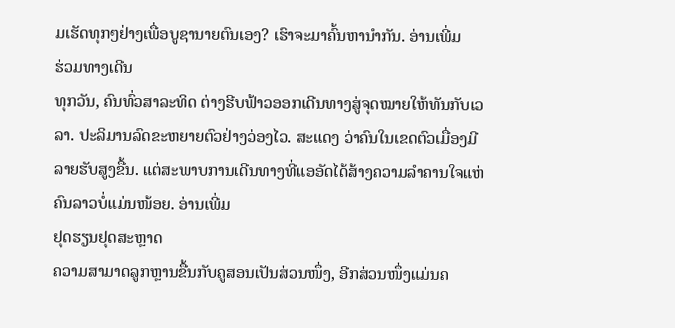ມເຮັດທຸກໆຢ່າງເພື່ອບູຊານາຍຕົນເອງ? ເຮົາຈະມາຄົ້ນຫານຳກັນ. ອ່ານເພີ່ມ
ຮ່ວມທາງເດີນ
ທຸກວັນ, ຄົນທົ່ວສາລະທິດ ຕ່າງຮີບຟ້າວອອກເດີນທາງສູ່ຈຸດໝາຍໃຫ້ທັນກັບເວລາ. ປະລິມານລົດຂະຫຍາຍຕົວຢ່າງວ່ອງໄວ. ສະແດງ ວ່າຄົນໃນເຂດຕົວເມື່ອງມີລາຍຮັບສູງຂື້ນ. ແຕ່ສະພາບການເດີນທາງທີ່ແອອັດໄດ້ສ້າງຄວາມລຳຄານໃຈແຫ່ຄົນລາວບໍ່ແມ່ນໜ້ອຍ. ອ່ານເພີ່ມ
ຢຸດຮຽນຢຸດສະຫຼາດ
ຄວາມສາມາດລູກຫຼານຂື້ນກັບຄູສອນເປັນສ່ວນໜຶ່ງ, ອີກສ່ວນໜຶ່ງແມ່ນຄ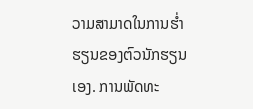ວາມສາມາດໃນການຮໍ່າຮຽນຂອງຕົວນັກຮຽນເອງ. ການພັດທະ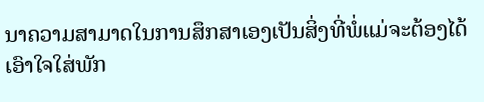ນາຄວາມສາມາດໃນການສຶກສາເອງເປັນສິ່ງທີ່ພໍ່ແມ່ຈະຕ້ອງໄດ້ເອົາໃຈໃສ່ພັກ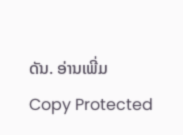ດັນ. ອ່ານເພີ່ມ
Copy Protected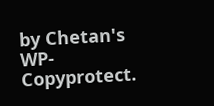by Chetan's WP-Copyprotect.